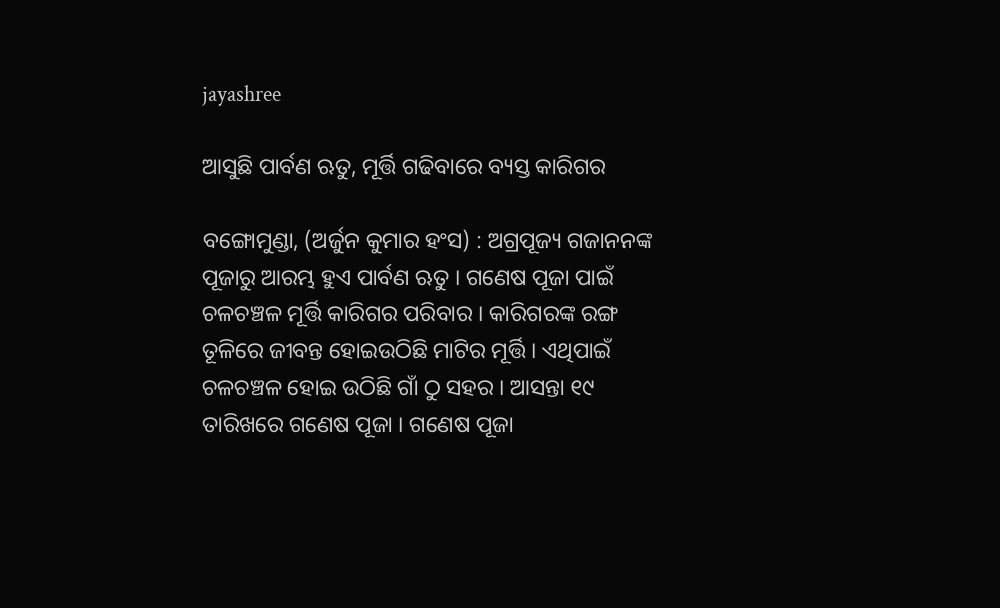jayashree

ଆସୁଛି ପାର୍ବଣ ଋତୁ, ମୂର୍ତ୍ତି ଗଢିବାରେ ବ୍ୟସ୍ତ କାରିଗର

ବଙ୍ଗୋମୁଣ୍ଡା, (ଅର୍ଜୁନ କୁମାର ହଂସ) : ଅଗ୍ରପୂଜ୍ୟ ଗଜାନନଙ୍କ ପୂଜାରୁ ଆରମ୍ଭ ହୁଏ ପାର୍ବଣ ଋତୁ । ଗଣେଷ ପୂଜା ପାଇଁ ଚଳଚଞ୍ଚଳ ମୂର୍ତ୍ତି କାରିଗର ପରିବାର । କାରିଗରଙ୍କ ରଙ୍ଗ ତୂଳିରେ ଜୀବନ୍ତ ହୋଇଉଠିଛି ମାଟିର ମୂର୍ତ୍ତି । ଏଥିପାଇଁ ଚଳଚଞ୍ଚଳ ହୋଇ ଉଠିଛି ଗାଁ ଠୁ ସହର । ଆସନ୍ତା ୧୯ ତାରିଖରେ ଗଣେଷ ପୂଜା । ଗଣେଷ ପୂଜା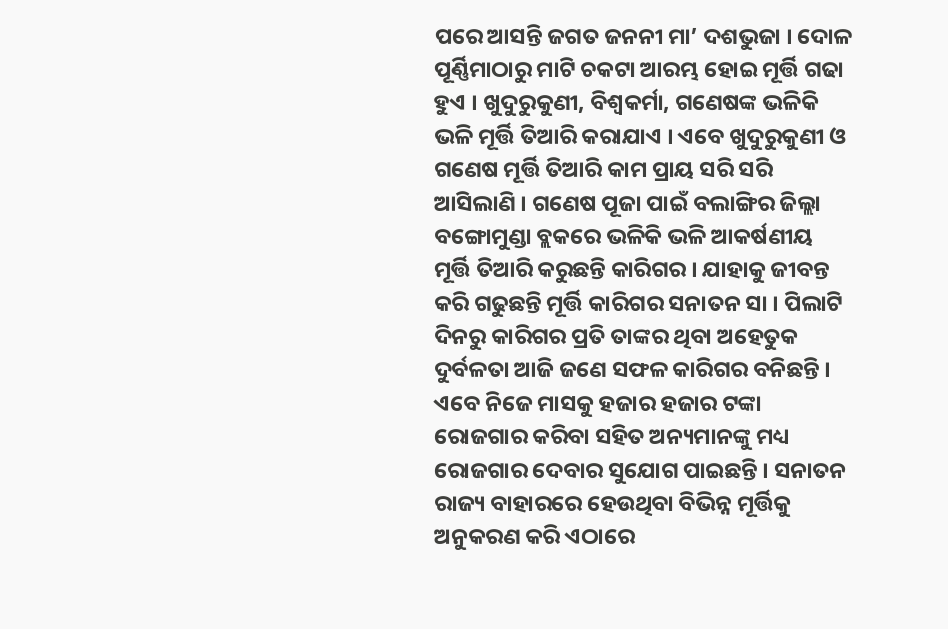ପରେ ଆସନ୍ତି ଜଗତ ଜନନୀ ମା’ ଦଶଭୁଜା । ଦୋଳ ପୂର୍ଣ୍ଣିମାଠାରୁ ମାଟି ଚକଟା ଆରମ୍ଭ ହୋଇ ମୂର୍ତ୍ତି ଗଢା ହୁଏ । ଖୁଦୁରୁକୁଣୀ, ବିଶ୍ୱକର୍ମା, ଗଣେଷଙ୍କ ଭଳିକି ଭଳି ମୂର୍ତ୍ତି ତିଆରି କରାଯାଏ । ଏବେ ଖୁଦୁରୁକୁଣୀ ଓ ଗଣେଷ ମୂର୍ତ୍ତି ତିଆରି କାମ ପ୍ରାୟ ସରି ସରି ଆସିଲାଣି । ଗଣେଷ ପୂଜା ପାଇଁ ବଲାଙ୍ଗିର ଜିଲ୍ଲା ବଙ୍ଗୋମୁଣ୍ଡା ବ୍ଲକରେ ଭଳିକି ଭଳି ଆକର୍ଷଣୀୟ ମୂର୍ତ୍ତି ତିଆରି କରୁଛନ୍ତି କାରିଗର । ଯାହାକୁ ଜୀବନ୍ତ କରି ଗଢୁଛନ୍ତି ମୂର୍ତ୍ତି କାରିଗର ସନାତନ ସା । ପିଲାଟି ଦିନରୁ କାରିଗର ପ୍ରତି ତାଙ୍କର ଥିବା ଅହେତୁକ ଦୁର୍ବଳତା ଆଜି ଜଣେ ସଫଳ କାରିଗର ବନିଛନ୍ତି । ଏବେ ନିଜେ ମାସକୁ ହଜାର ହଜାର ଟଙ୍କା ରୋଜଗାର କରିବା ସହିତ ଅନ୍ୟମାନଙ୍କୁ ମଧ୍ୟ ରୋଜଗାର ଦେବାର ସୁଯୋଗ ପାଇଛନ୍ତି । ସନାତନ ରାଜ୍ୟ ବାହାରରେ ହେଉଥିବା ବିଭିନ୍ନ ମୂର୍ତ୍ତିକୁ ଅନୁକରଣ କରି ଏଠାରେ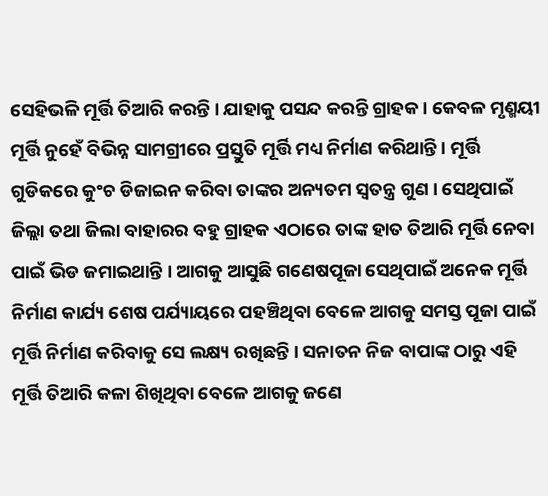ସେହିଭଳି ମୂର୍ତ୍ତି ତିଆରି କରନ୍ତି । ଯାହାକୁ ପସନ୍ଦ କରନ୍ତି ଗ୍ରାହକ । କେବଳ ମୃଣ୍ମୟୀ ମୂର୍ତ୍ତି ନୁହେଁ ବିଭିନ୍ନ ସାମଗ୍ରୀରେ ପ୍ରସ୍ତୁତି ମୂର୍ତ୍ତି ମଧ୍ୟ ନିର୍ମାଣ କରିଥାନ୍ତି । ମୂର୍ତ୍ତି ଗୁଡିକରେ କୁଂଚ ଡିଜାଇନ କରିବା ତାଙ୍କର ଅନ୍ୟତମ ସ୍ୱତନ୍ତ୍ର ଗୁଣ । ସେଥିପାଇଁ ଜିଲ୍ଲା ତଥା ଜିଲା ବାହାରର ବହୁ ଗ୍ରାହକ ଏଠାରେ ତାଙ୍କ ହାତ ତିଆରି ମୂର୍ତ୍ତି ନେବା ପାଇଁ ଭିଡ ଜମାଇଥାନ୍ତି । ଆଗକୁ ଆସୁଛି ଗଣେଷପୂଜା ସେଥିପାଇଁ ଅନେକ ମୂର୍ତ୍ତି ନିର୍ମାଣ କାର୍ଯ୍ୟ ଶେଷ ପର୍ଯ୍ୟାୟରେ ପହଞ୍ଚିଥିବା ବେଳେ ଆଗକୁ ସମସ୍ତ ପୂଜା ପାଇଁ ମୂର୍ତ୍ତି ନିର୍ମାଣ କରିବାକୁ ସେ ଲକ୍ଷ୍ୟ ରଖିଛନ୍ତି । ସନାତନ ନିଜ ବାପାଙ୍କ ଠାରୁ ଏହି ମୂର୍ତ୍ତି ତିଆରି କଳା ଶିଖିଥିବା ବେଳେ ଆଗକୁ ଜଣେ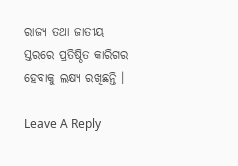ରାଜ୍ୟ ତଥା ଜାତୀୟ ସ୍ତରରେ ପ୍ରତିଷ୍ଠିତ କାରିଗର ହେବାକୁ ଲକ୍ଷ୍ୟ ରଖିଛନ୍ତି ।

Leave A Reply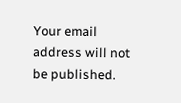Your email address will not be published.